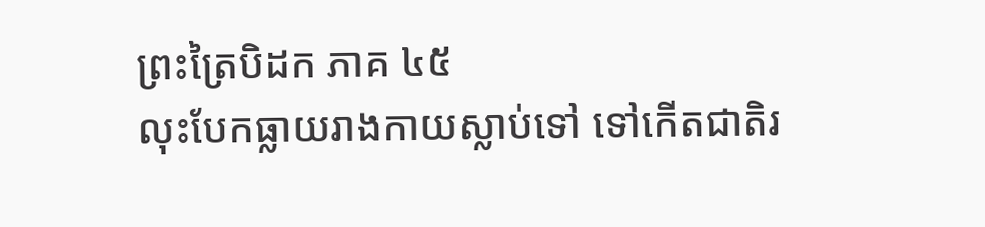ព្រះត្រៃបិដក ភាគ ៤៥
លុះបែកធ្លាយរាងកាយស្លាប់ទៅ ទៅកើតជាតិរ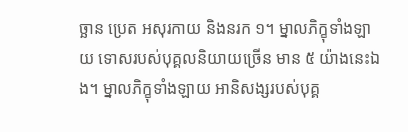ច្ឆាន ប្រេត អសុរកាយ និងនរក ១។ ម្នាលភិក្ខុទាំងឡាយ ទោសរបស់បុគ្គលនិយាយច្រើន មាន ៥ យ៉ាងនេះឯង។ ម្នាលភិក្ខុទាំងឡាយ អានិសង្សរបស់បុគ្គ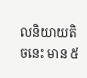លនិយាយតិចនេះ មាន ៥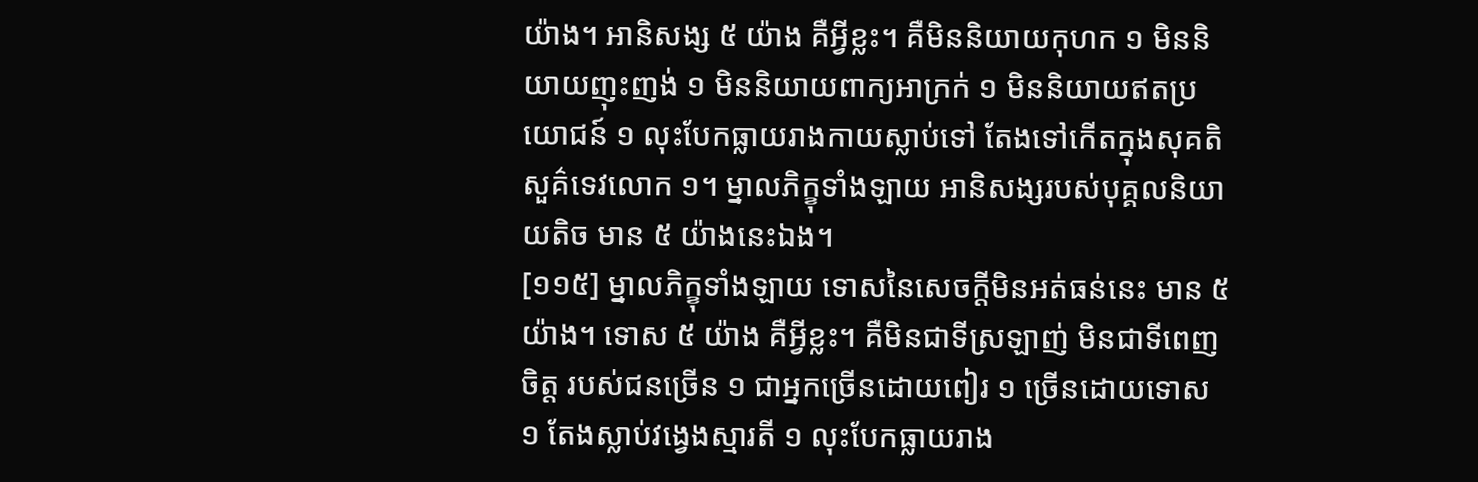យ៉ាង។ អានិសង្ស ៥ យ៉ាង គឺអ្វីខ្លះ។ គឺមិននិយាយកុហក ១ មិននិយាយញុះញង់ ១ មិននិយាយពាក្យអាក្រក់ ១ មិននិយាយឥតប្រយោជន៍ ១ លុះបែកធ្លាយរាងកាយស្លាប់ទៅ តែងទៅកើតក្នុងសុគតិ សួគ៌ទេវលោក ១។ ម្នាលភិក្ខុទាំងឡាយ អានិសង្សរបស់បុគ្គលនិយាយតិច មាន ៥ យ៉ាងនេះឯង។
[១១៥] ម្នាលភិក្ខុទាំងឡាយ ទោសនៃសេចក្តីមិនអត់ធន់នេះ មាន ៥ យ៉ាង។ ទោស ៥ យ៉ាង គឺអ្វីខ្លះ។ គឺមិនជាទីស្រឡាញ់ មិនជាទីពេញចិត្ត របស់ជនច្រើន ១ ជាអ្នកច្រើនដោយពៀរ ១ ច្រើនដោយទោស ១ តែងស្លាប់វង្វេងស្មារតី ១ លុះបែកធ្លាយរាង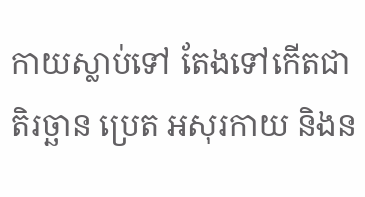កាយស្លាប់ទៅ តែងទៅកើតជាតិរច្ឆាន ប្រេត អសុរកាយ និងន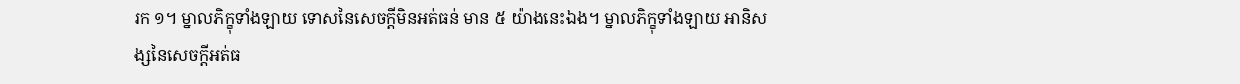រក ១។ ម្នាលភិក្ខុទាំងឡាយ ទោសនៃសេចក្តីមិនអត់ធន់ មាន ៥ យ៉ាងនេះឯង។ ម្នាលភិក្ខុទាំងឡាយ អានិសង្សនៃសេចក្តីអត់ធ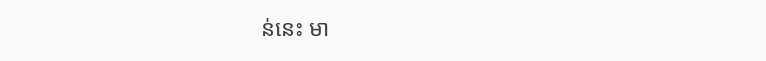ន់នេះ មា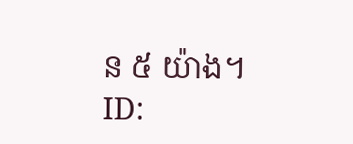ន ៥ យ៉ាង។
ID: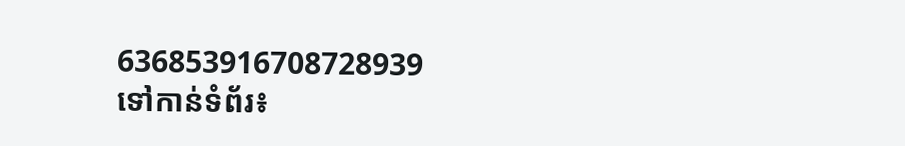636853916708728939
ទៅកាន់ទំព័រ៖